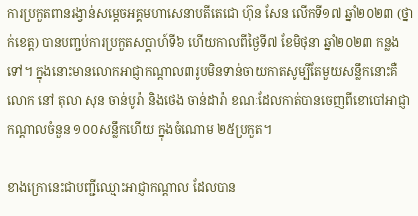ការប្រកួតពានរង្វាន់សម្តេចអគ្គមហាសេនាបតីតេជោ ហ៊ុន សែន លើកទី១៧ ឆ្នាំ២០២៣ (ថ្នាក់ខេត្ត) បានបញ្ជប់ការប្រកួតសប្តាហ៍ទី៦ ហើយកាលពីថ្ងៃទី៧ ខែមិថុនា ឆ្នាំ២០២៣ កន្លងទៅ។ ក្នុងនោះមានលោកអាជ្ញាកណ្តាល៣រូបមិនទាន់ចាយកាតសូម្បីតែមួយសន្លឹកនោះគឺលោក នៅ តុលា សុន ចាន់បូរ៉ា និងថេង ចាន់ដារ៉ា ខណៈដែលកាត់បានចេញពីខោបៅអាជ្ញាកណ្តាលចំនួន ១០០សន្លឹកហើយ ក្នុងចំណោម ២៥ប្រកួត។

ខាងក្រោនេះជាបញ្ជីឈ្មោះអាជ្ញាកណ្តាល ដែលបាន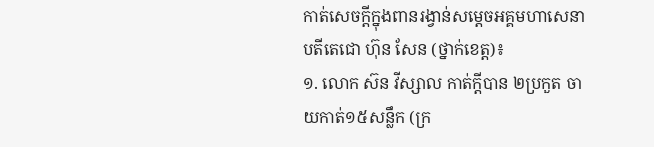កាត់សេចក្តីក្នុងពានរង្វាន់សម្តេចអគ្គមហាសេនាបតីតេជោ ហ៊ុន សែន (ថ្នាក់ខេត្ត)៖
១. លោក ស៊ន វីស្សាល កាត់ក្តីបាន ២ប្រកួត ចាយកាត់១៥សន្លឹក (ក្រ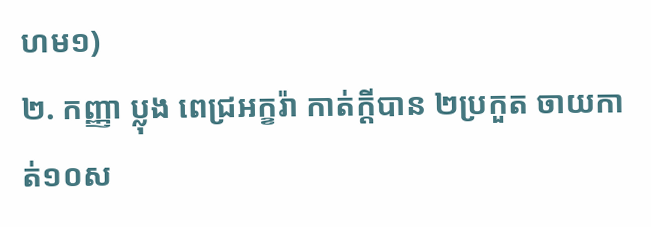ហម១)
២. កញ្ញា ប្លុង ពេជ្រអក្ខរ៉ា កាត់ក្តីបាន ២ប្រកួត ចាយកាត់១០ស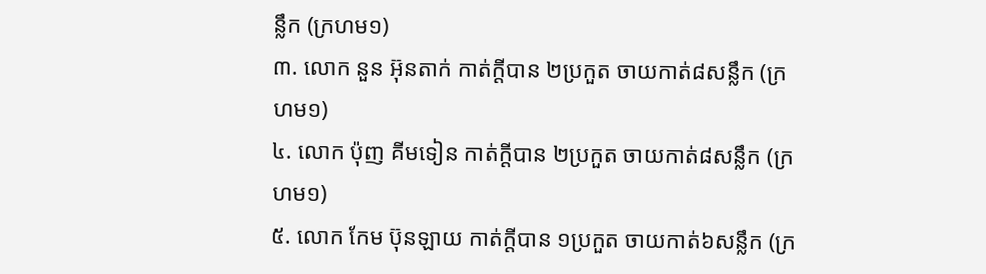ន្លឹក (ក្រហម១)
៣. លោក នួន អ៊ុនតាក់ កាត់ក្តីបាន ២ប្រកួត ចាយកាត់៨សន្លឹក (ក្រហម១)
៤. លោក ប៉ុញ គីមទៀន កាត់ក្តីបាន ២ប្រកួត ចាយកាត់៨សន្លឹក (ក្រហម១)
៥. លោក កែម ប៊ុនឡាយ កាត់ក្តីបាន ១ប្រកួត ចាយកាត់៦សន្លឹក (ក្រ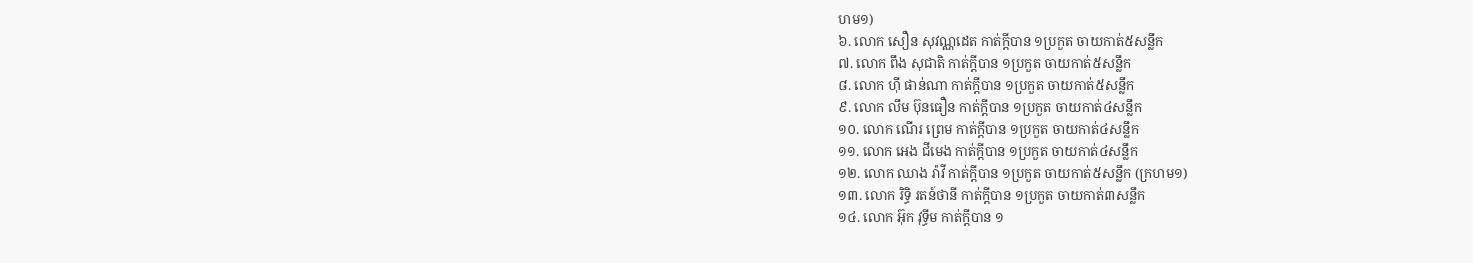ហម១)
៦. លោក សឿន សុវណ្ណដេត កាត់ក្តីបាន ១ប្រកួត ចាយកាត់៥សន្លឹក
៧. លោក ពឹង សុជាតិ កាត់ក្តីបាន ១ប្រកួត ចាយកាត់៥សន្លឹក
៨. លោក ហ៊ី ផាន់ណា កាត់ក្តីបាន ១ប្រកួត ចាយកាត់៥សន្លឹក
៩. លោក លឹម ប៊ុនធឿន កាត់ក្តីបាន ១ប្រកួត ចាយកាត់៤សន្លឹក
១០. លោក ណើរ ព្រេម កាត់ក្តីបាន ១ប្រកួត ចាយកាត់៤សន្លឹក
១១. លោក អេង ជីមេង កាត់ក្តីបាន ១ប្រកួត ចាយកាត់៤សន្លឹក
១២. លោក ឈាង រ៉ាវី កាត់ក្តីបាន ១ប្រកួត ចាយកាត់៥សន្លឹក (ក្រហម១)
១៣. លោក រិទ្ធិ រតន៍ថានី កាត់ក្តីបាន ១ប្រកួត ចាយកាត់៣សន្លឹក
១៤. លោក អ៊ុក វុទ្ធីម កាត់ក្តីបាន ១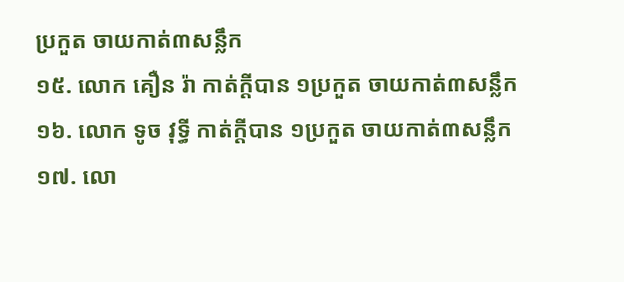ប្រកួត ចាយកាត់៣សន្លឹក
១៥. លោក គឿន រ៉ា កាត់ក្តីបាន ១ប្រកួត ចាយកាត់៣សន្លឹក
១៦. លោក ទូច វុទ្ធី កាត់ក្តីបាន ១ប្រកួត ចាយកាត់៣សន្លឹក
១៧. លោ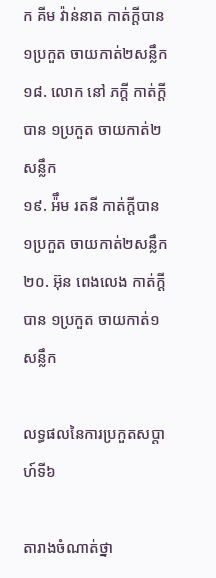ក គីម វ៉ាន់នាត កាត់ក្តីបាន ១ប្រកួត ចាយកាត់២សន្លឹក
១៨. លោក នៅ ភក្តី កាត់ក្តីបាន ១ប្រកួត ចាយកាត់២សន្លឹក
១៩. អ៉ឹម រតនី កាត់ក្តីបាន ១ប្រកួត ចាយកាត់២សន្លឹក
២០. អ៊ុន ពេងលេង កាត់ក្តីបាន ១ប្រកួត ចាយកាត់១សន្លឹក

លទ្ធផលនៃការប្រកួតសប្តាហ៍ទី៦

តារាងចំណាត់ថ្នា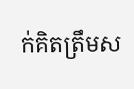ក់គិតត្រឹមស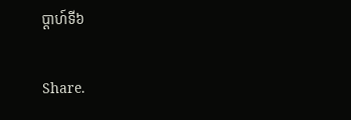ប្តាហ៍ទី៦

Share.